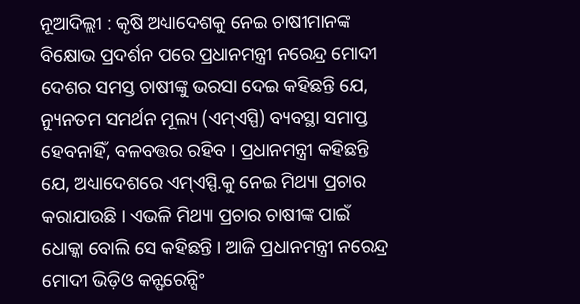ନୂଆଦିଲ୍ଲୀ : କୃଷି ଅଧ୍ୟାଦେଶକୁ ନେଇ ଚାଷୀମାନଙ୍କ ବିକ୍ଷୋଭ ପ୍ରଦର୍ଶନ ପରେ ପ୍ରଧାନମନ୍ତ୍ରୀ ନରେନ୍ଦ୍ର ମୋଦୀ ଦେଶର ସମସ୍ତ ଚାଷୀଙ୍କୁ ଭରସା ଦେଇ କହିଛନ୍ତି ଯେ, ନ୍ୟୁନତମ ସମର୍ଥନ ମୂଲ୍ୟ (ଏମ୍ଏସ୍ପି) ବ୍ୟବସ୍ଥା ସମାପ୍ତ ହେବନାହିଁ, ବଳବତ୍ତର ରହିବ । ପ୍ରଧାନମନ୍ତ୍ରୀ କହିଛନ୍ତି ଯେ, ଅଧ୍ୟାଦେଶରେ ଏମ୍ଏସ୍ପି.କୁ ନେଇ ମିଥ୍ୟା ପ୍ରଚାର କରାଯାଉଛି । ଏଭଳି ମିଥ୍ୟା ପ୍ରଚାର ଚାଷୀଙ୍କ ପାଇଁ ଧୋକ୍କା ବୋଲି ସେ କହିଛନ୍ତି । ଆଜି ପ୍ରଧାନମନ୍ତ୍ରୀ ନରେନ୍ଦ୍ର ମୋଦୀ ଭିଡ଼ିଓ କନ୍ଫରେନ୍ସିଂ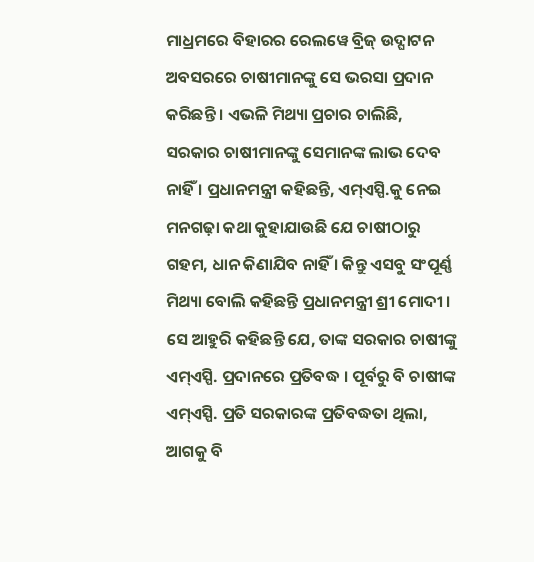ମାଧ୍ରମରେ ବିହାରର ରେଲୱେ ବ୍ରିଜ୍ ଉଦ୍ଘାଟନ ଅବସରରେ ଚାଷୀମାନଙ୍କୁ ସେ ଭରସା ପ୍ରଦାନ କରିଛନ୍ତି । ଏଭଳି ମିଥ୍ୟା ପ୍ରଚାର ଚାଲିଛି, ସରକାର ଚାଷୀମାନଙ୍କୁ ସେମାନଙ୍କ ଲାଭ ଦେବ ନାହିଁ । ପ୍ରଧାନମନ୍ତ୍ରୀ କହିଛନ୍ତି, ଏମ୍ଏସ୍ପି.କୁ ନେଇ ମନଗଢ଼ା କଥା କୁହାଯାଉଛି ଯେ ଚାଷୀଠାରୁ ଗହମ, ଧାନ କିଣାଯିବ ନାହିଁ । କିନ୍ତୁ ଏସବୁ ସଂପୂର୍ଣ୍ଣ ମିଥ୍ୟା ବୋଲି କହିଛନ୍ତି ପ୍ରଧାନମନ୍ତ୍ରୀ ଶ୍ରୀ ମୋଦୀ । ସେ ଆହୁରି କହିଛନ୍ତି ଯେ, ତାଙ୍କ ସରକାର ଚାଷୀଙ୍କୁ ଏମ୍ଏସ୍ପି. ପ୍ରଦାନରେ ପ୍ରତିବଦ୍ଧ । ପୂର୍ବରୁ ବି ଚାଷୀଙ୍କ ଏମ୍ଏସ୍ପି. ପ୍ରତି ସରକାରଙ୍କ ପ୍ରତିବଦ୍ଧତା ଥିଲା, ଆଗକୁ ବି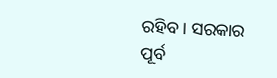ରହିବ । ସରକାର ପୂର୍ବ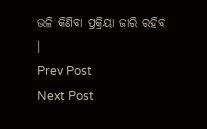ଭଳି କିଣିବା ପ୍ରକ୍ରିୟା ଜାରି ରହିବ ।
Prev Post
Next Post